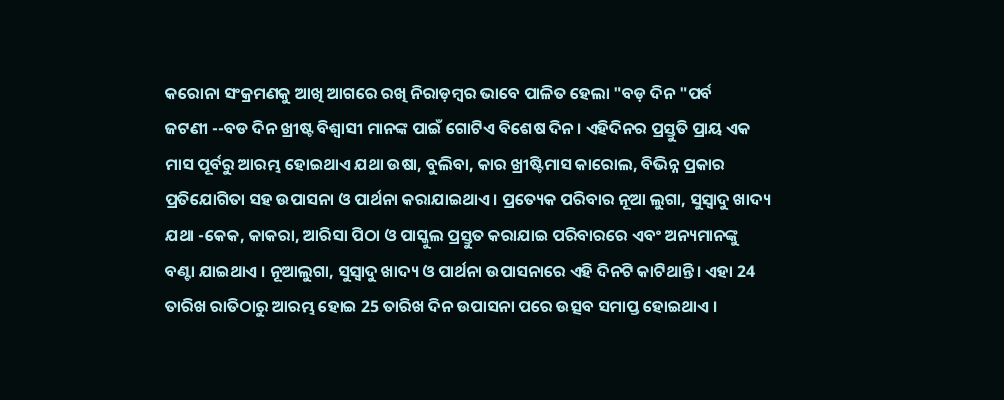କରୋନା ସଂକ୍ରମଣକୁ ଆଖି ଆଗରେ ରଖି ନିରାଡ଼ମ୍ବର ଭାବେ ପାଳିତ ହେଲା "ବଡ଼ ଦିନ "ପର୍ବ
ଜଟଣୀ --ବଡ ଦିନ ଖ୍ରୀଷ୍ଟ ବିଶ୍ୱାସୀ ମାନଙ୍କ ପାଇଁ ଗୋଟିଏ ବିଶେଷ ଦିନ । ଏହିଦିନର ପ୍ରସ୍ତୁତି ପ୍ରାୟ ଏକ ମାସ ପୂର୍ବରୁ ଆରମ୍ଭ ହୋଇଥାଏ ଯଥା ଉଷା, ବୁଲିବା, କାର ଖ୍ରୀଷ୍ଟିମାସ କାରୋଲ, ବିଭିନ୍ନ ପ୍ରକାର ପ୍ରତିଯୋଗିତା ସହ ଉପାସନା ଓ ପାର୍ଥନା କରାଯାଇଥାଏ । ପ୍ରତ୍ୟେକ ପରିବାର ନୂଆ ଲୁଗା, ସୁସ୍ୱାଦୁ ଖାଦ୍ୟ ଯଥା -କେକ, କାକରା, ଆରିସା ପିଠା ଓ ପାସ୍କୁଲ ପ୍ରସ୍ତୁତ କରାଯାଇ ପରିବାରରେ ଏବଂ ଅନ୍ୟମାନଙ୍କୁ ବଣ୍ଟା ଯାଇଥାଏ । ନୂଆଲୁଗା, ସୁସ୍ୱାଦୁ ଖାଦ୍ୟ ଓ ପାର୍ଥନା ଉପାସନାରେ ଏହି ଦିନଟି କାଟିଥାନ୍ତି । ଏହା 24 ତାରିଖ ରାତିଠାରୁ ଆରମ୍ଭ ହୋଇ 25 ତାରିଖ ଦିନ ଉପାସନା ପରେ ଉତ୍ସବ ସମାପ୍ତ ହୋଇଥାଏ ।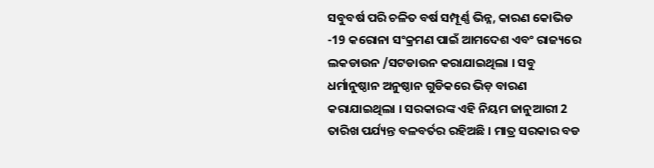ସବୁବର୍ଷ ପରି ଚଳିତ ବର୍ଷ ସମ୍ପୂର୍ଣ୍ଣ ଭିନ୍ନ, କାରଣ କୋଭିଡ -19 କରୋନା ସଂକ୍ରମଣ ପାଇଁ ଆମଦେଶ ଏବଂ ରାଜ୍ୟରେ ଲକଡାଉନ /ସଟଡାଉନ କରାଯାଇଥିଲା । ସବୁ ଧର୍ମାନୁଷ୍ଠାନ ଅନୁଷ୍ଠାନ ଗୁଡିକରେ ଭିଡ଼ ବାରଣ କରାଯାଇଥିଲା । ସରକାରଙ୍କ ଏହି ନିୟମ ଜାନୁଆରୀ 2 ତାରିଖ ପର୍ଯ୍ୟନ୍ତ ବଳବର୍ତର ରହିଅଛି । ମାତ୍ର ସରକାର ବଡ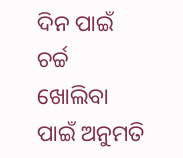ଦିନ ପାଇଁ ଚର୍ଚ୍ଚ ଖୋଲିବା ପାଇଁ ଅନୁମତି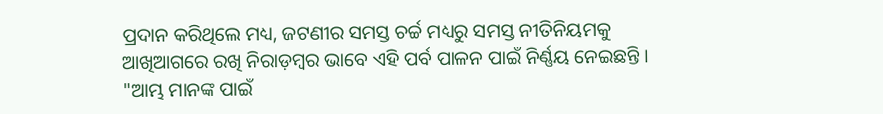ପ୍ରଦାନ କରିଥିଲେ ମଧ୍ୟ, ଜଟଣୀର ସମସ୍ତ ଚର୍ଚ୍ଚ ମଧ୍ୟରୁ ସମସ୍ତ ନୀତିନିୟମକୁ ଆଖିଆଗରେ ରଖି ନିରାଡ଼ମ୍ବର ଭାବେ ଏହି ପର୍ବ ପାଳନ ପାଇଁ ନିର୍ଣ୍ଣୟ ନେଇଛନ୍ତି । "ଆମ୍ଭ ମାନଙ୍କ ପାଇଁ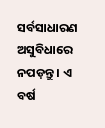ସର୍ବସାଧାରଣ ଅସୁବିଧାରେ ନପଡ଼ନ୍ତୁ । ଏ ବର୍ଷ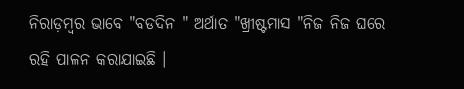ନିରାଡ଼ମ୍ବର ଭାବେ "ବଡଦିନ " ଅର୍ଥାତ "ଖ୍ରୀଷ୍ଟମାସ "ନିଜ ନିଜ ଘରେ ରହି ପାଳନ କରାଯାଇଛି ।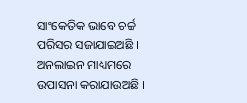ସାଂକେତିକ ଭାବେ ଚର୍ଚ୍ଚ ପରିସର ସଜାଯାଇଅଛି । ଅନଲାଇନ ମାଧ୍ୟମରେ ଉପାସନା କରାଯାଉଅଛି ।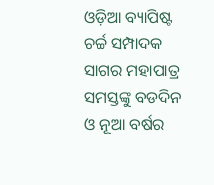ଓଡ଼ିଆ ବ୍ୟାପିଷ୍ଟ ଚର୍ଚ୍ଚ ସମ୍ପାଦକ ସାଗର ମହାପାତ୍ର ସମସ୍ତଙ୍କୁ ବଡଦିନ ଓ ନୂଆ ବର୍ଷର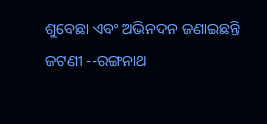ଶୁବେଛା ଏବଂ ଅଭିନଦନ ଜଣାଇଛନ୍ତି
ଜଟଣୀ --ରଙ୍ଗନାଥ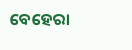ବେହେରା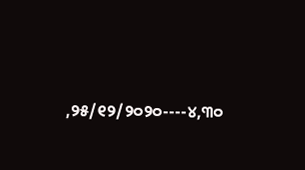,୨୫/୧୨/୨୦୨୦----୪,୩୦